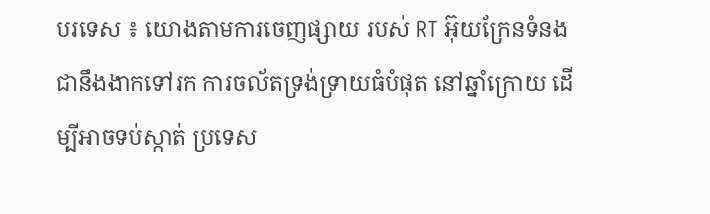បរទេស ៖ យោងតាមការចេញផ្សាយ របស់ RT អ៊ុយក្រែនទំនងជានឹងងាកទៅរក ការចល័តទ្រង់ទ្រាយធំបំផុត នៅឆ្នាំក្រោយ ដើម្បីអាចទប់ស្កាត់ ប្រទេស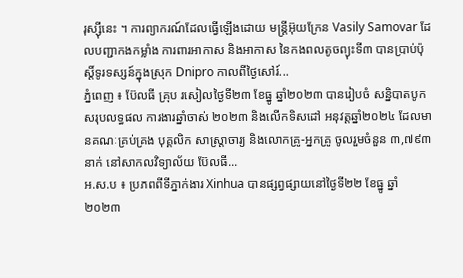រុស្ស៊ីនេះ ។ ការព្យាករណ៍ដែលធ្វើឡើងដោយ មន្រ្តីអ៊ុយក្រែន Vasily Samovar ដែលបញ្ជាកងកម្លាំង ការពារអាកាស និងអាកាស នៃកងពលតូចព្យុះទី៣ បានប្រាប់ប៉ុស្តិ៍ទូរទស្សន៍ក្នុងស្រុក Dnipro កាលពីថ្ងៃសៅរ៍...
ភ្នំពេញ ៖ ប៊ែលធី គ្រុប រសៀលថ្ងៃទី២៣ ខែធ្នូ ឆ្នាំ២០២៣ បានរៀបចំ សន្និបាតបូក សរុបលទ្ធផល ការងារឆ្នាំចាស់ ២០២៣ និងលើកទិសដៅ អនុវត្តឆ្នាំ២០២៤ ដែលមានគណៈគ្រប់គ្រង បុគ្គលិក សាស្រ្តាចារ្យ និងលោកគ្រូ-អ្នកគ្រូ ចូលរួមចំនួន ៣,៧៩៣នាក់ នៅសាកលវិទ្យាល័យ ប៊ែលធី...
អ.ស.ប ៖ ប្រភពពីទីភ្នាក់ងារ Xinhua បានផ្សព្វផ្សាយនៅថ្ងៃទី២២ ខែធ្នូ ឆ្នាំ២០២៣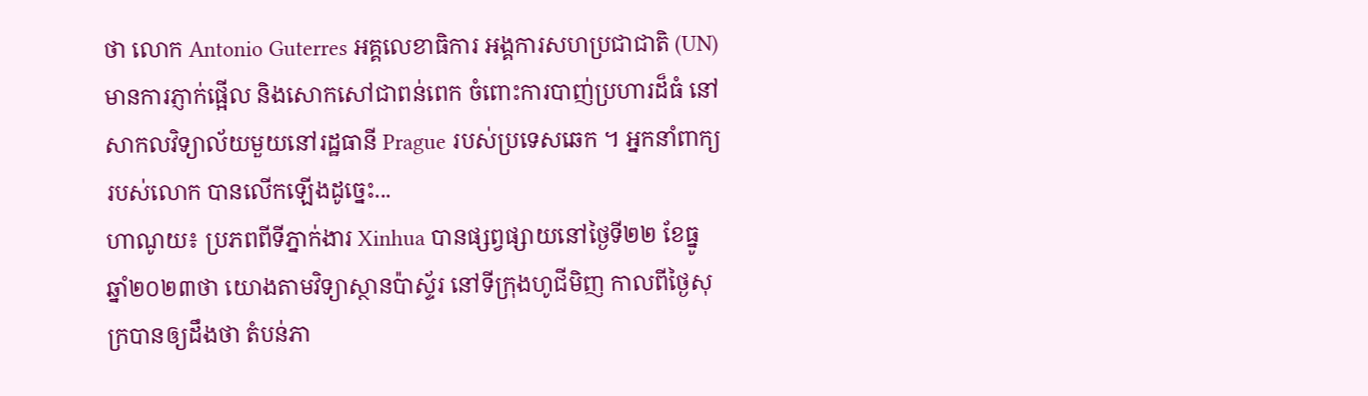ថា លោក Antonio Guterres អគ្គលេខាធិការ អង្គការសហប្រជាជាតិ (UN) មានការភ្ញាក់ផ្អើល និងសោកសៅជាពន់ពេក ចំពោះការបាញ់ប្រហារដ៏ធំ នៅសាកលវិទ្យាល័យមួយនៅរដ្ឋធានី Prague របស់ប្រទេសឆេក ។ អ្នកនាំពាក្យរបស់លោក បានលើកឡើងដូច្នេះ...
ហាណូយ៖ ប្រភពពីទីភ្នាក់ងារ Xinhua បានផ្សព្វផ្សាយនៅថ្ងៃទី២២ ខែធ្នូ ឆ្នាំ២០២៣ថា យោងតាមវិទ្យាស្ថានប៉ាស្ទ័រ នៅទីក្រុងហូជីមិញ កាលពីថ្ងៃសុក្របានឲ្យដឹងថា តំបន់ភា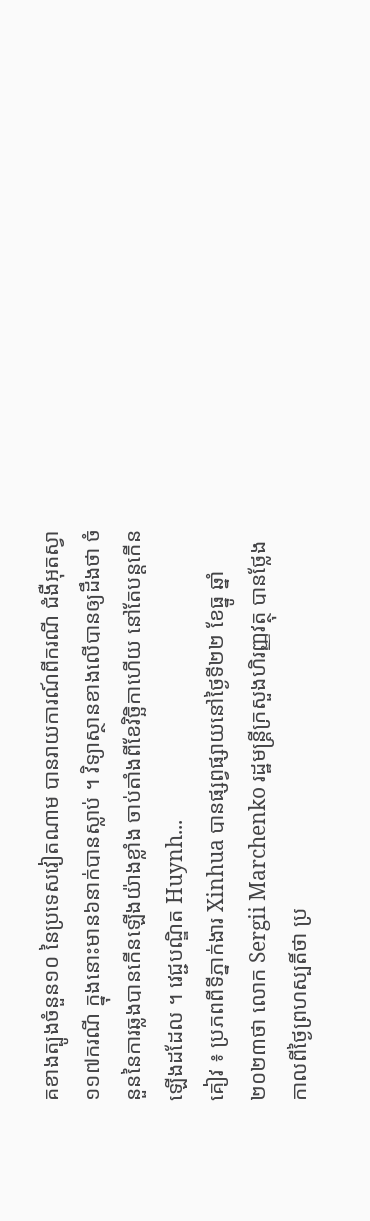គខាងត្បូងចំនួន១០ នៃប្រទេសវៀតណាម បានរាយការណ៍ពីករណី ជំងឺអុតស្វា១១៧ករណី ក្នុងនោះមាន៦នាក់បានស្លាប់ ។ វិទ្យាស្ថានខាងលើបានឲ្យដឹងថា ចំនួននៃការឆ្លងបានកើនឡើងយ៉ាងខ្លាំង ចាប់តាំងពីខែវិច្ឆិកាហើយ នៅតែបន្តកើនឡើងដដែល ។ វេជ្ជបណ្ឌិត Huynh...
គៀវ ៖ ប្រភពពីទីភ្នាក់ងារ Xinhua បានផ្សព្វផ្សាយនៅថ្ងៃទី២២ ខែធ្នូ ឆ្នាំ២០២៣ថា លោក Sergii Marchenko រដ្ឋមន្ត្រីក្រសួងហិរញ្ញវត្ថុ បានថ្លែង កាលពីថ្ងៃព្រហស្បតិ៍ថា ប្រ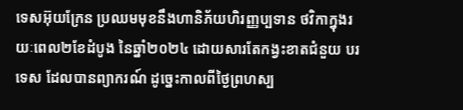ទេសអ៊ុយក្រែន ប្រឈមមុខនឹងហានិភ័យហិរញ្ញប្បទាន ថវិកាក្នុងរយៈពេល២ខែដំបូង នៃឆ្នាំ២០២៤ ដោយសារតែកង្វះខាតជំនួយ បរទេស ដែលបានព្យាករណ៍ ដូច្នេះកាលពីថ្ងៃព្រហស្ប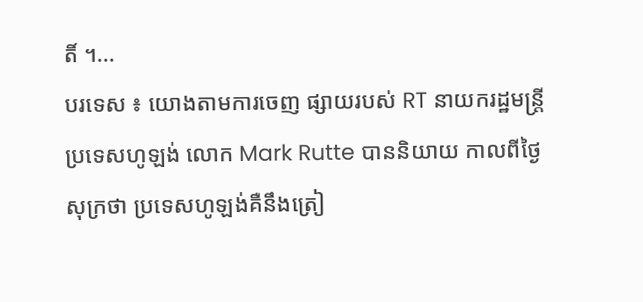តិ៍ ។...
បរទេស ៖ យោងតាមការចេញ ផ្សាយរបស់ RT នាយករដ្ឋមន្ត្រី ប្រទេសហូឡង់ លោក Mark Rutte បាននិយាយ កាលពីថ្ងៃសុក្រថា ប្រទេសហូឡង់គឺនឹងត្រៀ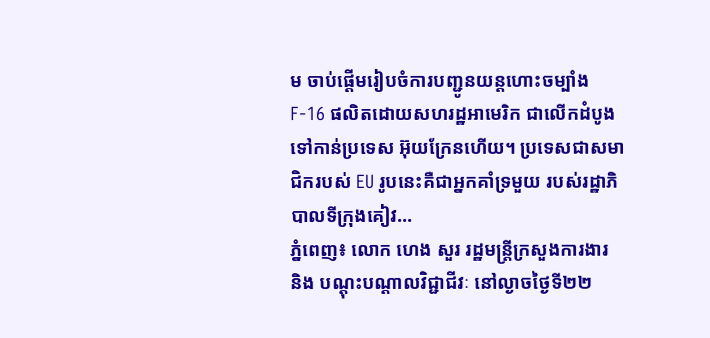ម ចាប់ផ្តើមរៀបចំការបញ្ជូនយន្តហោះចម្បាំង F-16 ផលិតដោយសហរដ្ឋអាមេរិក ជាលើកដំបូងទៅកាន់ប្រទេស អ៊ុយក្រែនហើយ។ ប្រទេសជាសមាជិករបស់ EU រូបនេះគឺជាអ្នកគាំទ្រមួយ របស់រដ្ឋាភិបាលទីក្រុងគៀវ...
ភ្នំពេញ៖ លោក ហេង សួរ រដ្ឋមន្ត្រីក្រសួងការងារ និង បណ្តុះបណ្តាលវិជ្ជាជីវៈ នៅល្ងាចថ្ងៃទី២២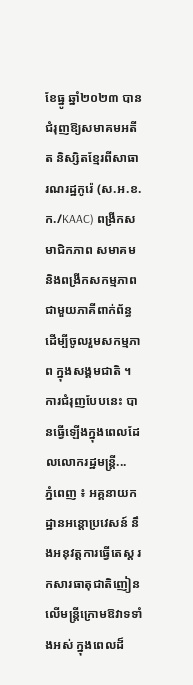ខែធ្នូ ឆ្នាំ២០២៣ បានជំរុញឱ្យសមាគមអតីត និស្សិតខ្មែរពីសាធារណរដ្ឋកូរ៉េ (ស.អ.ខ.ក./KAAC) ពង្រីកសមាជិកភាព សមាគម និងពង្រីកសកម្មភាព ជាមួយភាគីពាក់ព័ន្ធ ដើម្បីចូលរួមសកម្មភាព ក្នុងសង្គមជាតិ ។ ការជំរុញបែបនេះ បានធ្វើឡើងក្នុងពេលដែលលោករដ្ឋមន្ត្រី...
ភ្នំពេញ ៖ អគ្គនាយកដ្ឋានអន្តោប្រវេសន៍ នឹងអនុវត្តការធ្វើតេស្ត រកសារធាតុជាតិញៀន លើមន្ត្រីក្រោមឱវាទទាំងអស់ ក្នុងពេលដ៏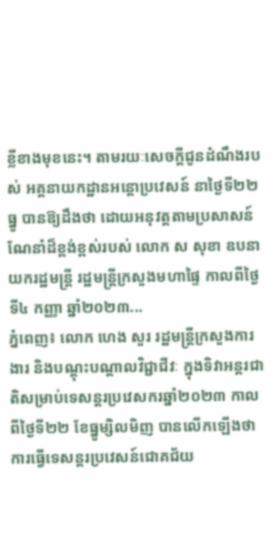ខ្លីខាងមុខនេះ។ តាមរយៈសេចក្ដីជូនដំណឹងរបស់ អគ្គនាយកដ្ឋានអន្ដោប្រវេសន៍ នាថ្ងៃទី២២ ធ្នូ បានឱ្យដឹងថា ដោយអនុវត្តតាមប្រសាសន៍ ណែនាំដ៏ខ្ពង់ខ្ពស់របស់ លោក ស សុខា ឧបនាយករដ្ឋមន្ត្រី រដ្ឋមន្ត្រីក្រសួងមហាផ្ទៃ កាលពីថ្ងៃទី៤ កញ្ញា ឆ្នាំ២០២៣...
ភ្នំពេញ៖ លោក ហេង សួរ រដ្ឋមន្ត្រីក្រសួងការងារ និងបណ្តុះបណ្តាលវិជ្ជាជីវៈ ក្នុងទិវាអន្តរជាតិសម្រាប់ទេសន្តរប្រវេសករឆ្នាំ២០២៣ កាលពីថ្ងៃទី២២ ខែធ្នូម្សិលមិញ បានលើកឡើងថា ការធ្វើទេសន្តរប្រវេសន៍ជោគជ័យ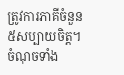ត្រូវការភាគីចំនួន៥សប្បាយចិត្ត។ ចំណុចទាំង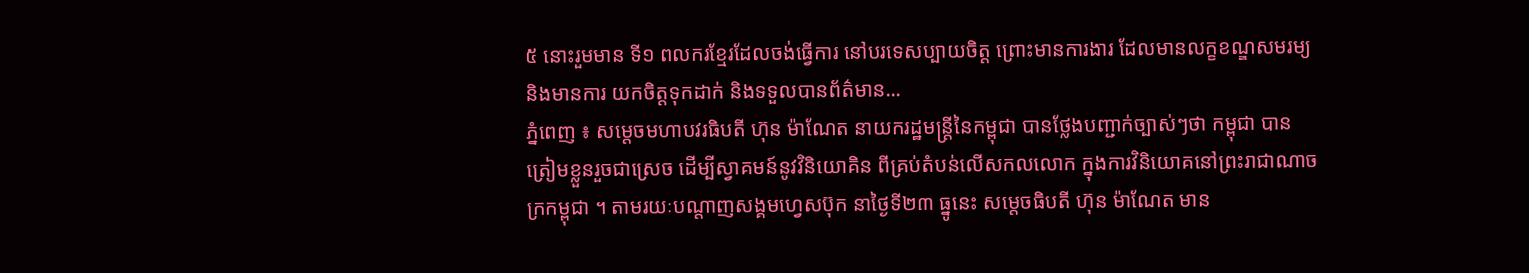៥ នោះរួមមាន ទី១ ពលករខ្មែរដែលចង់ធ្វើការ នៅបរទេសប្បាយចិត្ត ព្រោះមានការងារ ដែលមានលក្ខខណ្ឌសមរម្យ និងមានការ យកចិត្តទុកដាក់ និងទទួលបានព័ត៌មាន...
ភ្នំពេញ ៖ សម្ដេចមហាបវរធិបតី ហ៊ុន ម៉ាណែត នាយករដ្ឋមន្ត្រីនៃកម្ពុជា បានថ្លែងបញ្ជាក់ច្បាស់ៗថា កម្ពុជា បានត្រៀមខ្លួនរួចជាស្រេច ដើម្បីស្វាគមន៍នូវវិនិយោគិន ពីគ្រប់តំបន់លើសកលលោក ក្នុងការវិនិយោគនៅព្រះរាជាណាចក្រកម្ពុជា ។ តាមរយៈបណ្ដាញសង្គមហ្វេសប៊ុក នាថ្ងៃទី២៣ ធ្នូនេះ សម្ដេចធិបតី ហ៊ុន ម៉ាណែត មាន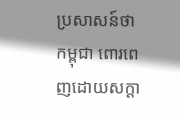ប្រសាសន៍ថា កម្ពុជា ពោរពេញដោយសក្តា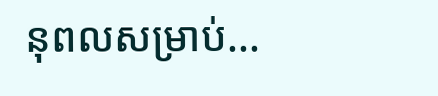នុពលសម្រាប់...